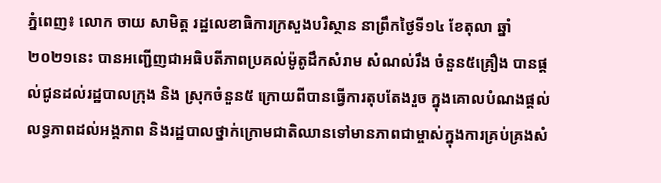ភ្នំពេញ៖ លោក ចាយ សាមិត្ត រដ្ឋលេខាធិការក្រសួងបរិស្ថាន នាព្រឹកថ្ងៃទី១៤ ខែតុលា ឆ្នាំ២០២១នេះ បានអញ្ជើញជាអធិបតីភាពប្រគល់ម៉ូតូដឹកសំរាម សំណល់រឹង ចំនួន៥គ្រឿង បានផ្តល់ជូនដល់រដ្ឋបាលក្រុង និង ស្រុកចំនួន៥ ក្រោយពីបានធ្វើការតុបតែងរួច ក្នុងគោលបំណងផ្តល់លទ្ធភាពដល់អង្គភាព និងរដ្ឋបាលថ្នាក់ក្រោមជាតិឈានទៅមានភាពជាម្ចាស់ក្នុងការគ្រប់គ្រងសំ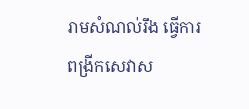រាមសំណល់រឹង ធ្វើការពង្រីកសេវាស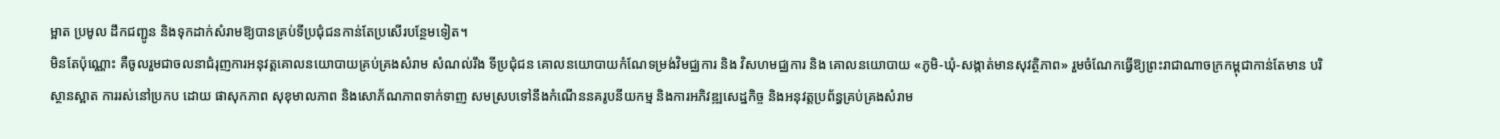ម្អាត ប្រមូល ដឹកជញ្ជូន និងទុកដាក់សំរាមឱ្យបានគ្រប់ទីប្រជុំជនកាន់តែប្រសើរបន្ថែមទៀត។
មិនតែប៉ុណ្ណោះ គឺចូលរួមជាចលនាជំរុញការអនុវត្តគោលនយោបាយគ្រប់គ្រងសំរាម សំណល់រឹង ទីប្រជុំជន គោលនយោបាយកំណែទម្រង់វិមជ្ឈការ និង វិសហមជ្ឈការ និង គោលនយោបាយ «ភូមិ-ឃុំ-សង្កាត់មានសុវត្ថិភាព» រួមចំណែកធ្វើឱ្យព្រះរាជាណាចក្រកម្ពុជាកាន់តែមាន បរិស្ថានស្អាត ការរស់នៅប្រកប ដោយ ផាសុកភាព សុខុមាលភាព និងសោភ័ណភាពទាក់ទាញ សមស្របទៅនឹងកំណើននគរូបនីយកម្ម និងការអភិវឌ្ឍសេដ្ឋកិច្ច និងអនុវត្តប្រព័ន្ធគ្រប់គ្រងសំរាម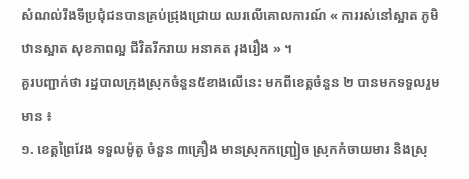សំណល់រឹងទីប្រជុំជនបានគ្រប់ជ្រុងជ្រោយ ឈរលើគោលការណ៍ « ការរស់នៅស្អាត ភូមិឋានស្អាត សុខភាពល្អ ជីវិតរីករាយ អនាគត រុងរឿង » ។
គួរបញ្ជាក់ថា រដ្ឋបាលក្រុងស្រុកចំនួន៥ខាងលេីនេះ មកពីខេត្តចំនួន ២ បានមកទទួលរួមមាន ៖
១. ខេត្តព្រៃវែង ទទួលម៉ូតូ ចំនួន ៣គ្រឿង មានស្រុកកញ្ជ្រៀច ស្រុកកំចាយមារ និងស្រុ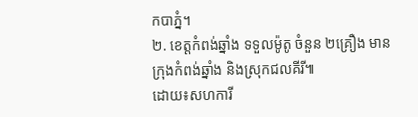កបាភ្នំ។
២. ខេត្តកំពង់ឆ្នាំង ទទួលម៉ូតូ ចំនួន ២គ្រឿង មានក្រុងកំពង់ឆ្នាំង និងស្រុកជលគីរី៕
ដោយ៖សហការី